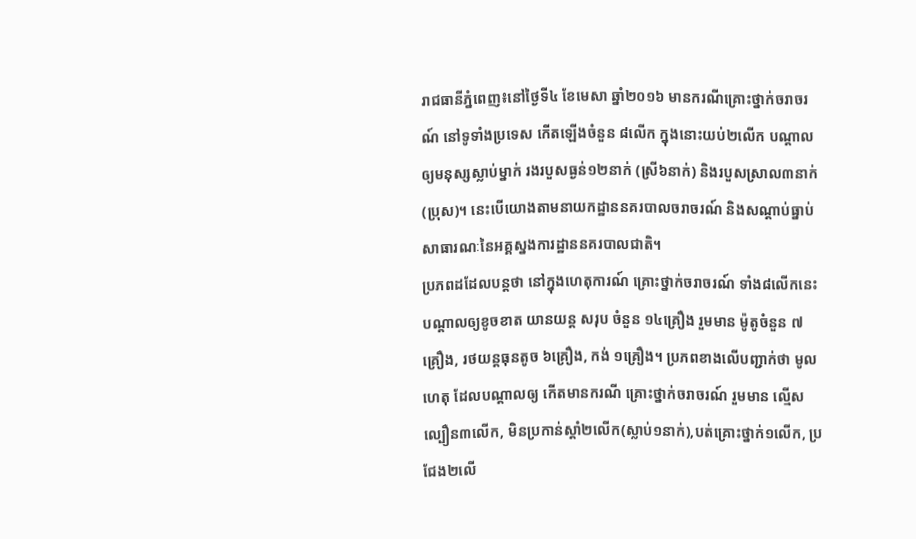រាជធានីភ្នំពេញ៖នៅថ្ងៃទី៤ ខែមេសា ឆ្នាំ២០១៦ មានករណីគ្រោះថ្នាក់ចរាចរណ៍ នៅទូទាំងប្រទេស កើតឡើងចំនួន ៨លើក ក្នុងនោះយប់២លើក បណ្តាលឲ្យមនុស្សស្លាប់ម្នាក់ រងរបួសធ្ងន់១២នាក់ (ស្រី៦នាក់) និងរបួសស្រាល៣នាក់ (ប្រុស)។ នេះបើយោងតាមនាយកដ្ឋាននគរបាលចរាចរណ៍ និងសណ្ដាប់ធ្នាប់សាធារណៈនៃអគ្គស្នងការដ្ឋាននគរបាលជាតិ។
ប្រភពដដែលបន្តថា នៅក្នុងហេតុការណ៍ គ្រោះថ្នាក់ចរាចរណ៍ ទាំង៨លើកនេះ បណ្តាលឲ្យខូចខាត យានយន្ត សរុប ចំនួន ១៤គ្រឿង រួមមាន ម៉ូតូចំនួន ៧គ្រឿង, រថយន្តធុនតូច ៦គ្រឿង, កង់ ១គ្រឿង។ ប្រភពខាងលើបញ្ជាក់ថា មូលហេតុ ដែលបណ្តាលឲ្យ កើតមានករណី គ្រោះថ្នាក់ចរាចរណ៍ រួមមាន ល្មើសល្បឿន៣លើក, មិនប្រកាន់ស្តាំ២លើក(ស្លាប់១នាក់),បត់គ្រោះថ្នាក់១លើក, ប្រជែង២លើ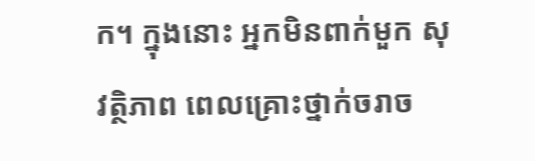ក។ ក្នុងនោះ អ្នកមិនពាក់មួក សុវត្ថិភាព ពេលគ្រោះថ្នាក់ចរាច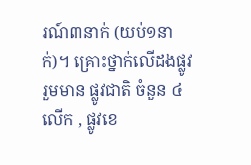រណ៍៣នាក់ (យប់១នាក់)។ គ្រោះថ្នាក់លើដងផ្លូវ រួមមាន ផ្លូវជាតិ ចំនួន ៤លើក , ផ្លូវខេ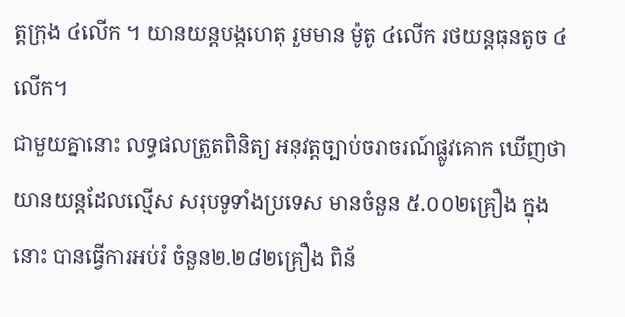ត្តក្រុង ៤លើក ។ យានយន្តបង្កហេតុ រួមមាន ម៉ូតូ ៤លើក រថយន្តធុនតូច ៤លើក។
ជាមួយគ្នានោះ លទ្ធផលត្រួតពិនិត្យ អនុវត្តច្បាប់ចរាចរណ៍ផ្លូវគោក ឃើញថា យានយន្តដែលល្មើស សរុបទូទាំងប្រទេស មានចំនួន ៥.០០២គ្រឿង ក្នុងនោះ បានធ្វើការអប់រំ ចំនួន២.២៨២គ្រឿង ពិន័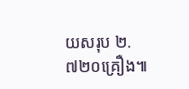យសរុប ២.៧២០គ្រឿង៕